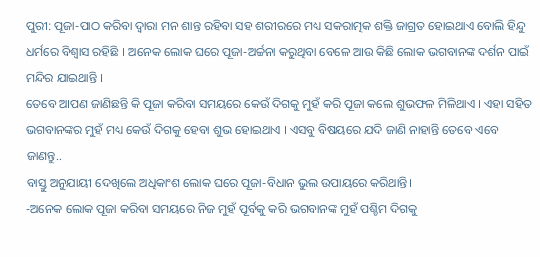ପୁରୀ: ପୂଜା-ପାଠ କରିବା ଦ୍ବାରା ମନ ଶାନ୍ତ ରହିବା ସହ ଶରୀରରେ ମଧ୍ୟ ସକରାତ୍ମକ ଶକ୍ତି ଜାଗ୍ରତ ହୋଇଥାଏ ବୋଲି ହିନ୍ଦୁ ଧର୍ମରେ ବିଶ୍ୱାସ ରହିଛି । ଅନେକ ଲୋକ ଘରେ ପୂଜା-ଅର୍ଚ୍ଚନା କରୁଥିବା ବେଳେ ଆଉ କିଛି ଲୋକ ଭଗବାନଙ୍କ ଦର୍ଶନ ପାଇଁ ମନ୍ଦିର ଯାଇଥାନ୍ତି ।
ତେବେ ଆପଣ ଜାଣିଛନ୍ତି କି ପୂଜା କରିବା ସମୟରେ କେଉଁ ଦିଗକୁ ମୁହଁ କରି ପୂଜା କଲେ ଶୁଭଫଳ ମିଳିଥାଏ । ଏହା ସହିତ ଭଗବାନଙ୍କର ମୁହଁ ମଧ୍ୟ କେଉଁ ଦିଗକୁ ହେବା ଶୁଭ ହୋଇଥାଏ । ଏସବୁ ବିଷୟରେ ଯଦି ଜାଣି ନାହାନ୍ତି ତେବେ ଏବେ ଜାଣନ୍ତୁ..
ବାସ୍ତୁ ଅନୁଯାୟୀ ଦେଖିଲେ ଅଧିକାଂଶ ଲୋକ ଘରେ ପୂଜା-ବିଧାନ ଭୁଲ ଉପାୟରେ କରିଥାନ୍ତି।
-ଅନେକ ଲୋକ ପୂଜା କରିବା ସମୟରେ ନିଜ ମୁହଁ ପୂର୍ବକୁ କରି ଭଗବାନଙ୍କ ମୁହଁ ପଶ୍ଚିମ ଦିଗକୁ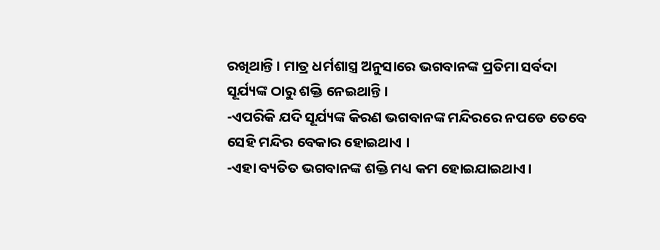ରଖିଥାନ୍ତି । ମାତ୍ର ଧର୍ମଶାସ୍ତ୍ର ଅନୁସାରେ ଭଗବାନଙ୍କ ପ୍ରତିମା ସର୍ବଦା ସୂର୍ଯ୍ୟଙ୍କ ଠାରୁ ଶକ୍ତି ନେଇଥାନ୍ତି ।
-ଏପରିକି ଯଦି ସୂର୍ଯ୍ୟଙ୍କ କିରଣ ଭଗବାନଙ୍କ ମନ୍ଦିରରେ ନପଡେ ତେବେ ସେହି ମନ୍ଦିର ବେକାର ହୋଇଥାଏ ।
-ଏହା ବ୍ୟତିତ ଭଗବାନଙ୍କ ଶକ୍ତି ମଧ୍ୟ କମ ହୋଇଯାଇଥାଏ।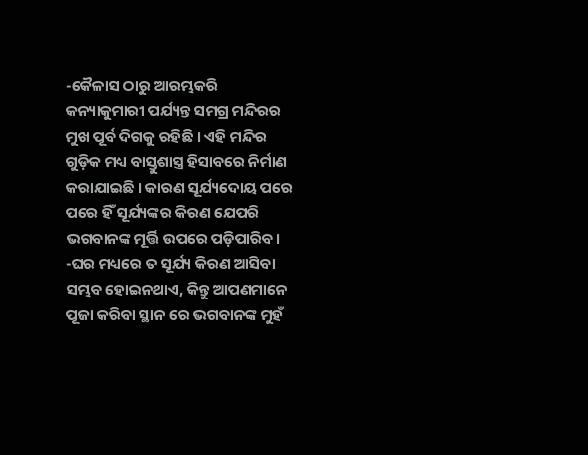-କୈଳାସ ଠାରୁ ଆରମ୍ଭକରି କନ୍ୟାକୁମାରୀ ପର୍ଯ୍ୟନ୍ତ ସମଗ୍ର ମନ୍ଦିରର ମୁଖ ପୂର୍ବ ଦିଗକୁ ରହିଛି । ଏହି ମନ୍ଦିର ଗୁଡ଼ିକ ମଧ୍ୟ ବାସ୍ତୁଶାସ୍ତ୍ର ହିସାବରେ ନିର୍ମାଣ କରାଯାଇଛି । କାରଣ ସୂର୍ଯ୍ୟଦୋୟ ପରେ ପରେ ହିଁ ସୂର୍ଯ୍ୟଙ୍କର କିରଣ ଯେପରି ଭଗବାନଙ୍କ ମୂର୍ତ୍ତି ଉପରେ ପଡ଼ିପାରିବ।
-ଘର ମଧ୍ୟରେ ତ ସୂର୍ଯ୍ୟ କିରଣ ଆସିବା ସମ୍ଭବ ହୋଇନଥାଏ, କିନ୍ତୁ ଆପଣମାନେ ପୂଜା କରିବା ସ୍ଥାନ ରେ ଭଗବାନଙ୍କ ମୁହଁ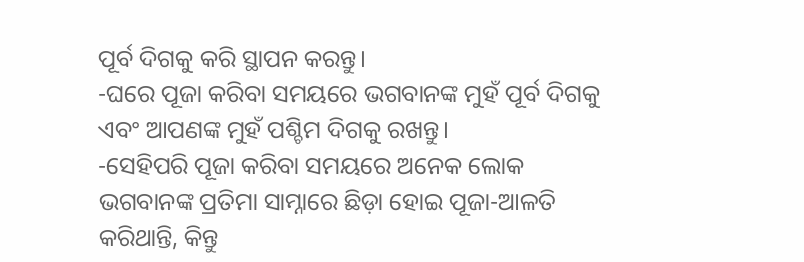ପୂର୍ବ ଦିଗକୁ କରି ସ୍ଥାପନ କରନ୍ତୁ।
-ଘରେ ପୂଜା କରିବା ସମୟରେ ଭଗବାନଙ୍କ ମୁହଁ ପୂର୍ବ ଦିଗକୁ ଏବଂ ଆପଣଙ୍କ ମୁହଁ ପଶ୍ଚିମ ଦିଗକୁ ରଖନ୍ତୁ।
-ସେହିପରି ପୂଜା କରିବା ସମୟରେ ଅନେକ ଲୋକ ଭଗବାନଙ୍କ ପ୍ରତିମା ସାମ୍ନାରେ ଛିଡ଼ା ହୋଇ ପୂଜା-ଆଳତି କରିଥାନ୍ତି, କିନ୍ତୁ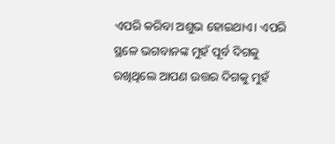ଏପରି କରିବା ଅଶୁଭ ହୋଇଥାଏ। ଏପରି ସ୍ଥଳେ ଭଗବାନଙ୍କ ମୁହଁ ପୂର୍ବ ଦିଗକୁ ରଖିଥିଲେ ଆପଣ ଉତ୍ତର ଦିଗକୁ ମୁହଁ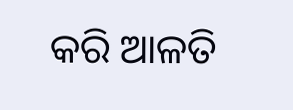କରି ଆଳତି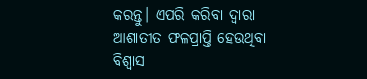କରନ୍ତୁ। ଏପରି କରିବା ଦ୍ବାରା ଆଶାତୀତ ଫଳପ୍ରାପ୍ତି ହେଉଥିବା ବିଶ୍ୱାସ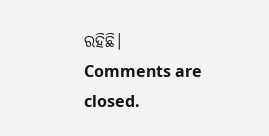ରହିଛି।
Comments are closed.